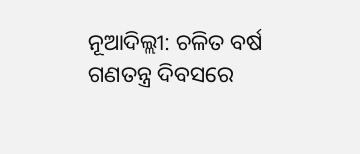ନୂଆଦିଲ୍ଲୀ: ଚଳିତ ବର୍ଷ ଗଣତନ୍ତ୍ର ଦିବସରେ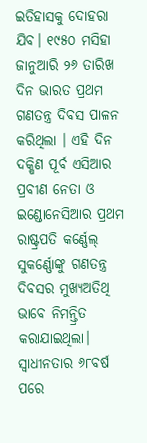ଇତିହାସକୁ ଦୋହରା ଯିବ। ୧୯୫୦ ମସିହା ଜାନୁଆରି ୨୬ ତାରିଖ ଦିନ ଭାରତ ପ୍ରଥମ ଗଣତନ୍ତ୍ର ଦିବସ ପାଳନ କରିଥିଲା । ଏହି ଦିନ ଦକ୍ଷିଣ ପୂର୍ବ ଏସିଆର ପ୍ରବୀଣ ନେତା ଓ ଇଣ୍ଡୋନେସିଆର ପ୍ରଥମ ରାଷ୍ଟ୍ରପତି କର୍ଣ୍ଣେଲ୍ ସୁକର୍ଣ୍ଣୋଙ୍କୁ ଗଣତନ୍ତ୍ର ଦିବସର ମୁଖ୍ୟଅତିଥି ଭାବେ ନିମନ୍ତ୍ରିତ କରାଯାଇଥିଲା।
ସ୍ୱାଧୀନତାର ୬୮ବର୍ଷ ପରେ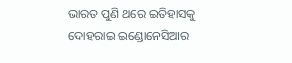ଭାରତ ପୁଣି ଥରେ ଇତିହାସକୁ ଦୋହରାଇ ଇଣ୍ଡୋନେସିଆର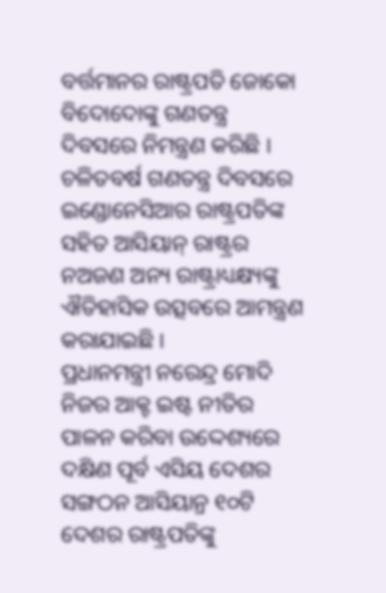ବର୍ତ୍ତମାନର ରାଷ୍ଟ୍ରପତି ଜୋକୋ ବିଦୋଦୋଙ୍କୁ ଗଣତନ୍ତ୍ର ଦିବସରେ ନିମନ୍ତ୍ରଣ କରିଛି । ଚଳିତବର୍ଷ ଗଣତନ୍ତ୍ର ଦିବସରେ ଇଣ୍ଡୋନେସିଆର ରାଷ୍ଟ୍ରପତିଙ୍କ ସହିତ ଆସିୟାନ୍ ରାଷ୍ଟ୍ରର ନଅଜଣ ଅନ୍ୟ ରାଷ୍ଟ୍ରାଧ୍ୟକ୍ଷ୍ୟଙ୍କୁ ଐତିହାସିକ ଉତ୍ସବରେ ଆମନ୍ତ୍ରଣ କରାଯାଇଛି ।
ପ୍ରଧାନମନ୍ତ୍ରୀ ନରେନ୍ଦ୍ର ମୋଦି ନିଜର ଆକ୍ଟ ଇଷ୍ଟ ନୀତିର ପାଳନ କରିବା ଉଦ୍ଦେଶ୍ୟରେ ଦକ୍ଷିଣ ପୂର୍ବ ଏସିୟ ଦେଶର ସଙ୍ଗଠନ ଆସିୟାନ୍ର ୧୦ଟି ଦେଶର ରାଷ୍ଟ୍ରପତିଙ୍କୁ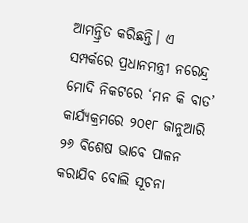ଆମନ୍ତ୍ରିତ କରିଛନ୍ତି। ଏ ସମ୍ପର୍କରେ ପ୍ରଧାନମନ୍ତ୍ରୀ ନରେନ୍ଦ୍ର ମୋଦି ନିକଟରେ ‘ମନ କି ବାତ’ କାର୍ଯ୍ୟକ୍ରମରେ ୨୦୧୮ ଜାନୁଆରି ୨୬ ବିଶେଷ ଭାବେ ପାଳନ କରାଯିବ ବୋଲି ସୂଚନା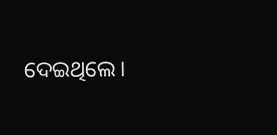ଦେଇଥିଲେ।